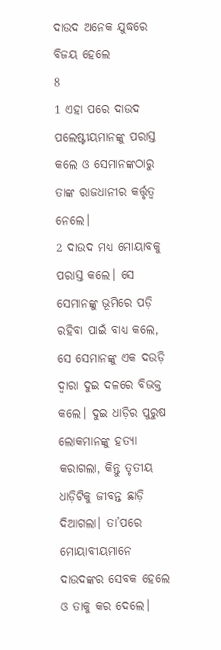ଦାଉଦ ଅନେକ ଯୁଦ୍ଧରେ ବିଜୟ ହେଲେ
8
1 ଏହା ପରେ ଦାଉଦ ପଲେଷ୍ଟୀୟମାନଙ୍କୁ ପରାସ୍ତ କଲେ ଓ ସେମାନଙ୍କଠାରୁ ତାଙ୍କ ରାଜଧାନୀର କର୍ତ୍ତୃତ୍ୱ ନେଲେ।
2 ଦାଉଦ ମଧ୍ୟ ମୋୟାବକୁ ପରାସ୍ତ କଲେ। ସେ ସେମାନଙ୍କୁ ଭୂମିରେ ପଡ଼ି ରହିବା ପାଇଁ ବାଧ୍ୟ କଲେ, ସେ ସେମାନଙ୍କୁ ଏକ ଦଉଡ଼ି ଦ୍ୱାରା ଦୁଇ ଦଳରେ ବିଭକ୍ତ କଲେ। ଦୁଇ ଧାଡ଼ିର ପୁରୁଷ ଲୋକମାନଙ୍କୁ ହତ୍ୟା କରାଗଲା, କିନ୍ତୁ ତୃତୀୟ ଧାଡ଼ିଟିକୁ ଜୀବନ୍ତ ଛାଡ଼ି ଦିଆଗଲା। ତା’ପରେ ମୋୟାବୀୟମାନେ ଦାଉଦଙ୍କର ସେବକ ହେଲେ ଓ ତାକୁ କର ଦେଲେ।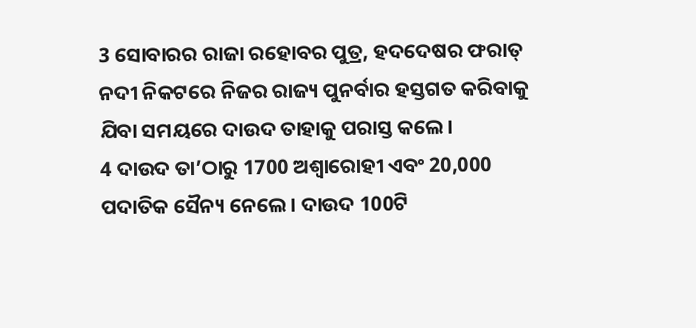3 ସୋବାରର ରାଜା ରହୋବର ପୁତ୍ର, ହଦଦେଷର ଫରାତ୍ ନଦୀ ନିକଟରେ ନିଜର ରାଜ୍ୟ ପୁନର୍ବାର ହସ୍ତଗତ କରିବାକୁ ଯିବା ସମୟରେ ଦାଉଦ ତାହାକୁ ପରାସ୍ତ କଲେ।
4 ଦାଉଦ ତା’ଠାରୁ 1700 ଅଶ୍ୱାରୋହୀ ଏବଂ 20,000 ପଦାତିକ ସୈନ୍ୟ ନେଲେ। ଦାଉଦ 100ଟି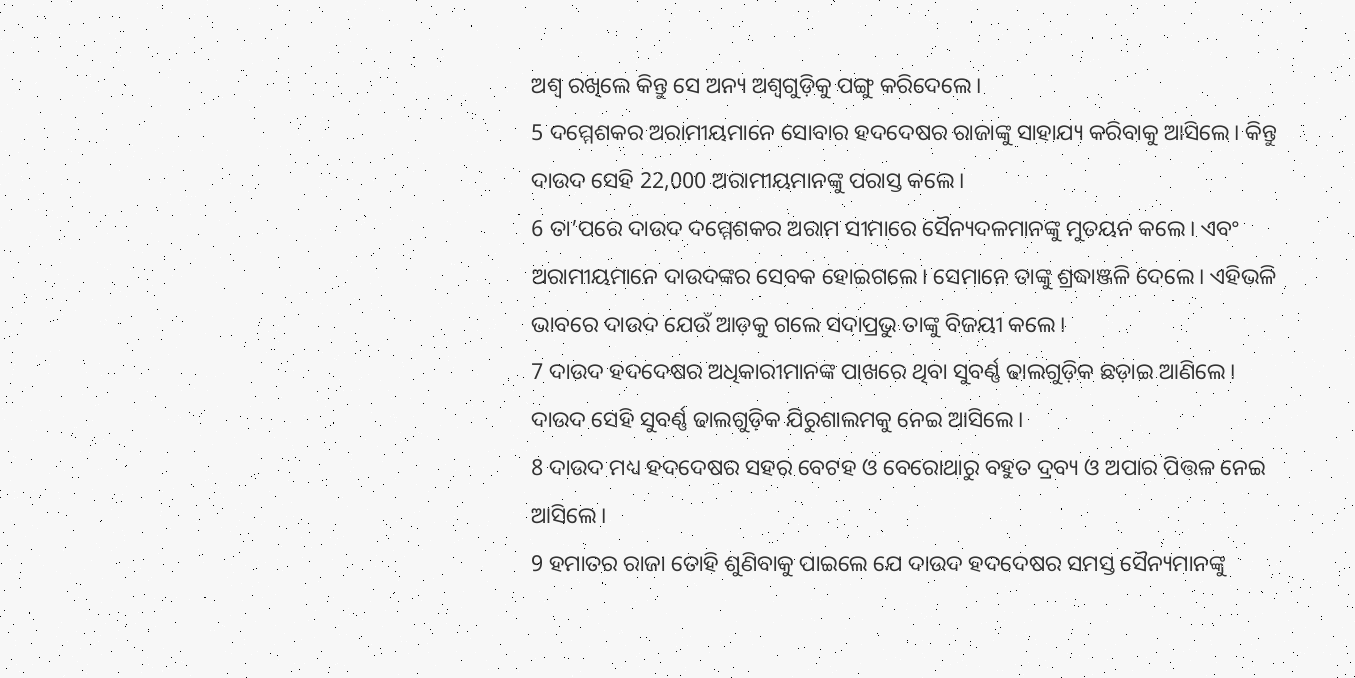ଅଶ୍ୱ ରଖିଲେ କିନ୍ତୁ ସେ ଅନ୍ୟ ଅଶ୍ୱଗୁଡ଼ିକୁ ପଙ୍ଗୁ କରିଦେଲେ।
5 ଦମ୍ମେଶକର ଅରାମୀୟମାନେ ସୋବାର ହଦଦେଷର ରାଜାଙ୍କୁ ସାହାଯ୍ୟ କରିବାକୁ ଆସିଲେ। କିନ୍ତୁ ଦାଉଦ ସେହି 22,000 ଅରାମୀୟମାନଙ୍କୁ ପରାସ୍ତ କଲେ।
6 ତା’ପରେ ଦାଉଦ ଦମ୍ମେଶକର ଅରାମ ସୀମାରେ ସୈନ୍ୟଦଳମାନଙ୍କୁ ମୁତୟନ କଲେ। ଏବଂ ଅରାମୀୟମାନେ ଦାଉଦଙ୍କର ସେବକ ହୋଇଗଲେ। ସେମାନେ ତାଙ୍କୁ ଶ୍ରଦ୍ଧାଞ୍ଜଳି ଦେଲେ। ଏହିଭଳି ଭାବରେ ଦାଉଦ ଯେଉଁ ଆଡ଼କୁ ଗଲେ ସଦାପ୍ରଭୁ ତାଙ୍କୁ ବିଜୟୀ କଲେ।
7 ଦାଉଦ ହଦଦେଷର ଅଧିକାରୀମାନଙ୍କ ପାଖରେ ଥିବା ସୁବର୍ଣ୍ଣ ଢାଲଗୁଡ଼ିକ ଛଡ଼ାଇ ଆଣିଲେ। ଦାଉଦ ସେହି ସୁବର୍ଣ୍ଣ ଢାଲଗୁଡ଼ିକ ଯିରୁଶାଲମକୁ ନେଇ ଆସିଲେ।
8 ଦାଉଦ ମଧ୍ୟ ହଦଦେଷର ସହର ବେଟହ ଓ ବେରୋଥାରୁ ବହୁତ ଦ୍ରବ୍ୟ ଓ ଅପାର ପିତ୍ତଳ ନେଇ ଆସିଲେ।
9 ହମାତର ରାଜା ତୋହି ଶୁଣିବାକୁ ପାଇଲେ ଯେ ଦାଉଦ ହଦଦେଷର ସମସ୍ତ ସୈନ୍ୟମାନଙ୍କୁ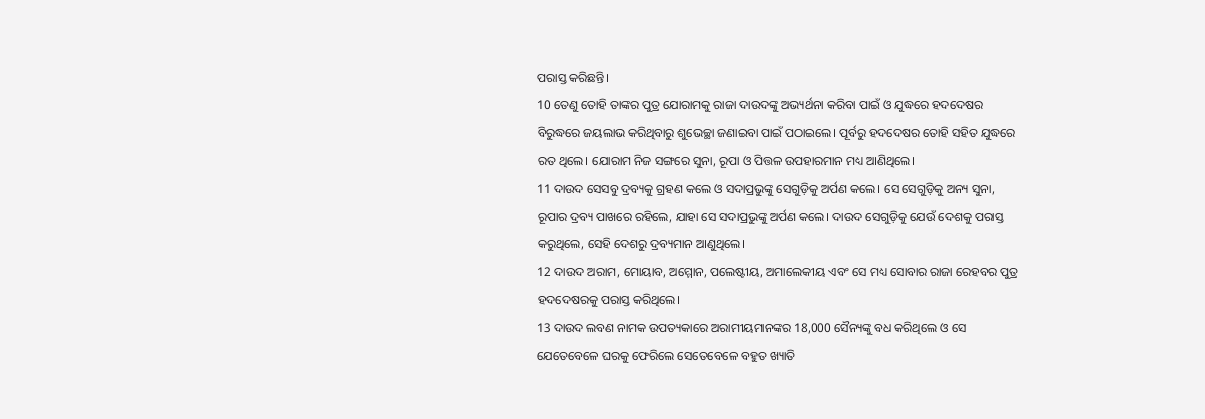ପରାସ୍ତ କରିଛନ୍ତି।
10 ତେଣୁ ତୋହି ତାଙ୍କର ପୁତ୍ର ଯୋରାମକୁ ରାଜା ଦାଉଦଙ୍କୁ ଅଭ୍ୟର୍ଥନା କରିବା ପାଇଁ ଓ ଯୁଦ୍ଧରେ ହଦଦେଷର ବିରୁଦ୍ଧରେ ଜୟଲାଭ କରିଥିବାରୁ ଶୁଭେଚ୍ଛା ଜଣାଇବା ପାଇଁ ପଠାଇଲେ। ପୂର୍ବରୁ ହଦଦେଷର ତୋହି ସହିତ ଯୁଦ୍ଧରେ ରତ ଥିଲେ। ଯୋରାମ ନିଜ ସଙ୍ଗରେ ସୁନା, ରୂପା ଓ ପିତ୍ତଳ ଉପହାରମାନ ମଧ୍ୟ ଆଣିଥିଲେ।
11 ଦାଉଦ ସେସବୁ ଦ୍ରବ୍ୟକୁ ଗ୍ରହଣ କଲେ ଓ ସଦାପ୍ରଭୁଙ୍କୁ ସେଗୁଡ଼ିକୁ ଅର୍ପଣ କଲେ। ସେ ସେଗୁଡ଼ିକୁ ଅନ୍ୟ ସୁନା, ରୂପାର ଦ୍ରବ୍ୟ ପାଖରେ ରହିଲେ, ଯାହା ସେ ସଦାପ୍ରଭୁଙ୍କୁ ଅର୍ପଣ କଲେ। ଦାଉଦ ସେଗୁଡ଼ିକୁ ଯେଉଁ ଦେଶକୁ ପରାସ୍ତ କରୁଥିଲେ, ସେହି ଦେଶରୁ ଦ୍ରବ୍ୟମାନ ଆଣୁଥିଲେ।
12 ଦାଉଦ ଅରାମ, ମୋୟାବ, ଅମ୍ମୋନ, ପଲେଷ୍ଟୀୟ, ଅମାଲେକୀୟ ଏବଂ ସେ ମଧ୍ୟ ସୋବାର ରାଜା ରେହବର ପୁତ୍ର ହଦଦେଷରକୁ ପରାସ୍ତ କରିଥିଲେ।
13 ଦାଉଦ ଲବଣ ନାମକ ଉପତ୍ୟକାରେ ଅରାମୀୟମାନଙ୍କର 18,000 ସୈନ୍ୟଙ୍କୁ ବଧ କରିଥିଲେ ଓ ସେ ଯେତେବେଳେ ଘରକୁ ଫେରିଲେ ସେତେବେଳେ ବହୁତ ଖ୍ୟାତି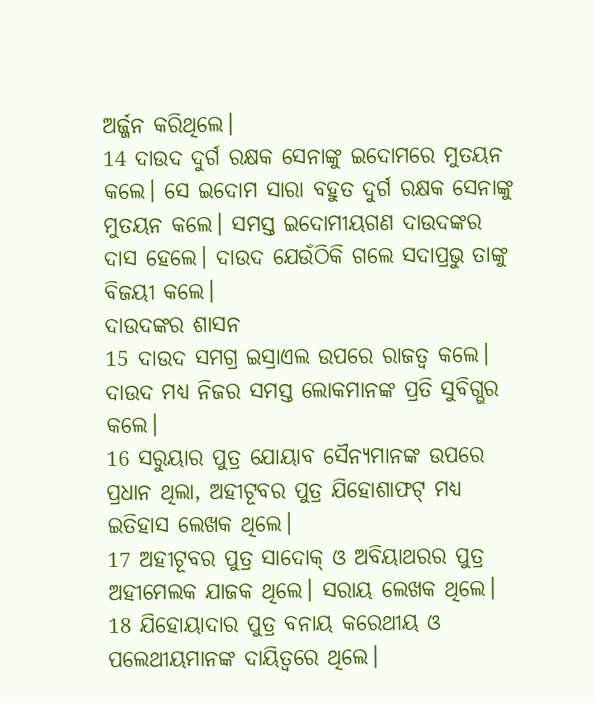ଅର୍ଜ୍ଜନ କରିଥିଲେ।
14 ଦାଉଦ ଦୁର୍ଗ ରକ୍ଷକ ସେନାଙ୍କୁ ଇଦୋମରେ ମୁତୟନ କଲେ। ସେ ଇଦୋମ ସାରା ବହୁତ ଦୁର୍ଗ ରକ୍ଷକ ସେନାଙ୍କୁ ମୁତୟନ କଲେ। ସମସ୍ତ ଇଦୋମୀୟଗଣ ଦାଉଦଙ୍କର ଦାସ ହେଲେ। ଦାଉଦ ଯେଉଁଠିକି ଗଲେ ସଦାପ୍ରଭୁ ତାଙ୍କୁ ବିଜୟୀ କଲେ।
ଦାଉଦଙ୍କର ଶାସନ
15 ଦାଉଦ ସମଗ୍ର ଇସ୍ରାଏଲ ଉପରେ ରାଜତ୍ୱ କଲେ। ଦାଉଦ ମଧ୍ୟ ନିଜର ସମସ୍ତ ଲୋକମାନଙ୍କ ପ୍ରତି ସୁବିଗ୍ଭର କଲେ।
16 ସରୁୟାର ପୁତ୍ର ଯୋୟାବ ସୈନ୍ୟମାନଙ୍କ ଉପରେ ପ୍ରଧାନ ଥିଲା, ଅହୀଟୂବର ପୁତ୍ର ଯିହୋଶାଫଟ୍ ମଧ୍ୟ ଇତିହାସ ଲେଖକ ଥିଲେ।
17 ଅହୀଟୂବର ପୁତ୍ର ସାଦୋକ୍ ଓ ଅବିୟାଥରର ପୁତ୍ର ଅହୀମେଲକ ଯାଜକ ଥିଲେ। ସରାୟ ଲେଖକ ଥିଲେ।
18 ଯିହୋୟାଦାର ପୁତ୍ର ବନାୟ କରେଥୀୟ ଓ ପଲେଥୀୟମାନଙ୍କ ଦାୟିତ୍ୱରେ ଥିଲେ।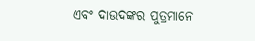ଏବଂ ଦାଉଦଙ୍କର ପୁତ୍ରମାନେ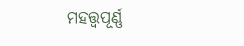ମହତ୍ତ୍ୱପୂର୍ଣ୍ଣ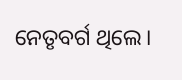ନେତୃବର୍ଗ ଥିଲେ।